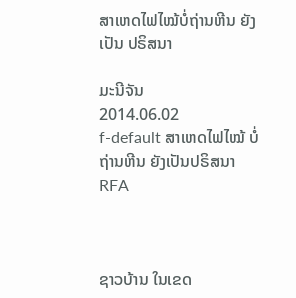ສາເຫດໄຟໄໝ້ບໍ່ຖ່ານຫີນ ຍັງເປັນ ປຣິສນາ

ມະນີຈັນ
2014.06.02
f-default ສາເຫດໄຟໄໝ້ ບໍ່ຖ່ານຫີນ ຍັງເປັນປຣິສນາ
RFA



ຊາວບ້ານ ໃນເຂດ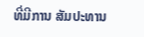ທີ່ມີການ ສັມປະທານ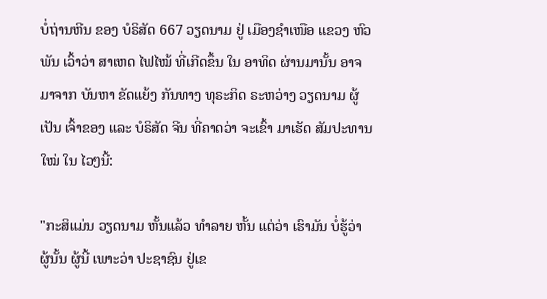ບໍ່ຖ່ານຫີນ ຂອງ ບໍຣິສັດ 667 ວຽດນາມ ຢູ່ ເມືອງຊໍາເໜືອ ແຂວງ ຫົວພັນ ເວົ້າວ່າ ສາເຫດ ໄຟໄໝ້ ທີ່ເກີດຂຶ້ນ ໃນ ອາທິດ ຜ່ານມານັ້ນ ອາຈມາຈາກ ບັນຫາ ຂັດແຍ້ງ ກັນທາງ ທຸຣະກິດ ຣະຫວ່າງ ວຽດນາມ ຜູ້ເປັນ ເຈົ້າຂອງ ແລະ ບໍຣິສັດ ຈີນ ທີ່ຄາດວ່າ ຈະເຂົ້າ ມາເຮັດ ສັມປະທານ ໃໝ່ ໃນ ໄວໆນີ້:

"ກະສິແມ່ນ ວຽດນາມ ຫັ້ນແລ້ວ ທໍາລາຍ ຫັ້ນ ແຕ່ວ່າ ເຮົາມັນ ບໍ່ຮູ້ວ່າ ຜູ້ນັ້ນ ຜູ້ນີ້ ເພາະວ່າ ປະຊາຊົນ ຢູ່ເຂ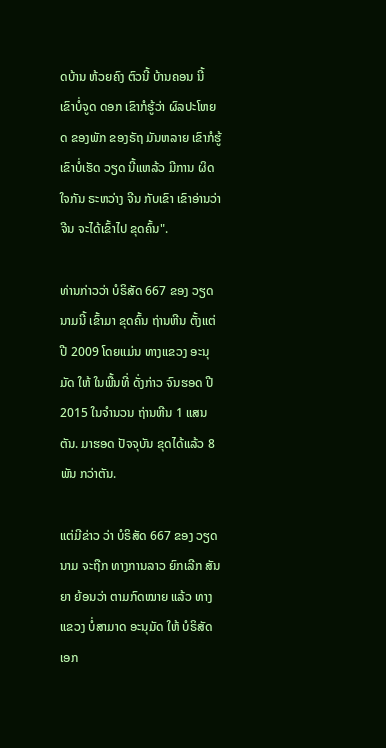ດບ້ານ ຫ້ວຍຄົງ ຕົວນີ້ ບ້ານຄອນ ນີ້ ເຂົາບໍ່ຈູດ ດອກ ເຂົາກໍຮູ້ວ່າ ຜົລປະໂຫຍດ ຂອງພັກ ຂອງຣັຖ ມັນຫລາຍ ເຂົາກໍຮູ້ ເຂົາບໍ່ເຮັດ ວຽດ ນີ້ແຫລ້ວ ມີການ ຜິດໃຈກັນ ຣະຫວ່າງ ຈີນ ກັບເຂົາ ເຂົາອ່ານວ່າ ຈີນ ຈະໄດ້ເຂົ້າໄປ ຂຸດຄົ້ນ".

ທ່ານກ່າວວ່າ ບໍຣິສັດ 667 ຂອງ ວຽດນາມນີ້ ເຂົ້າມາ ຂຸດຄົ້ນ ຖ່ານຫີນ ຕັ້ງແຕ່ ປີ 2009 ໂດຍແມ່ນ ທາງແຂວງ ອະນຸມັດ ໃຫ້ ໃນພື້ນທີ່ ດັ່ງກ່າວ ຈົນຮອດ ປີ 2015 ໃນຈໍານວນ ຖ່ານຫີນ 1 ແສນຕັນ. ມາຮອດ ປັຈຈຸບັນ ຂຸດໄດ້ແລ້ວ 8 ພັນ ກວ່າຕັນ.

ແຕ່ມີຂ່າວ ວ່າ ບໍຣິສັດ 667 ຂອງ ວຽດນາມ ຈະຖືກ ທາງການລາວ ຍົກເລີກ ສັນຍາ ຍ້ອນວ່າ ຕາມກົດໝາຍ ແລ້ວ ທາງແຂວງ ບໍ່ສາມາດ ອະນຸມັດ ໃຫ້ ບໍຣິສັດ ເອກ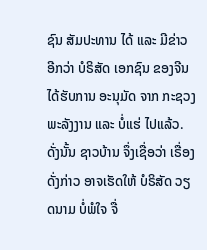ຊົນ ສັມປະທານ ໄດ້ ແລະ ມີຂ່າວ ອີກວ່າ ບໍຣິສັດ ເອກຊົນ ຂອງຈີນ ໄດ້ຮັບການ ອະນຸມັດ ຈາກ ກະຊວງ ພະລັງງານ ແລະ ບໍ່ແຮ່ ໄປແລ້ວ. ດັ່ງນັ້ນ ຊາວບ້ານ ຈຶ່ງເຊື່ອວ່າ ເຣື່ອງ ດັ່ງກ່າວ ອາຈເຮັດໃຫ້ ບໍຣິສັດ ວຽດນາມ ບໍ່ພໍໃຈ ຈື່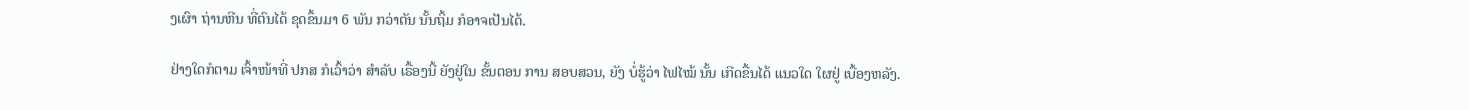ງເຜົາ ຖ່ານຫີນ ທີ່ຕົນໄດ້ ຂຸດຂຶ້ນມາ 6 ພັນ ກວ່າຕັນ ນັ້ນຖິ້ມ ກໍອາຈເປັນໄດ້.

ຢ່າງໃດກໍຕາມ ເຈົ້າໜ້າທີ່ ປກສ ກໍເວົ້າວ່າ ສໍາລັບ ເຣື້ອງນີ້ ຍັງຢູ່ໃນ ຂັ້ນຕອນ ການ ສອບສວນ, ຍັງ ບໍ່ຮູ້ວ່າ ໄຟໄໝ້ ນັ້ນ ເກີດຂື້ນໄດ້ ແນວໃດ ໃຜຢູ່ ເບື້ອງຫລັງ.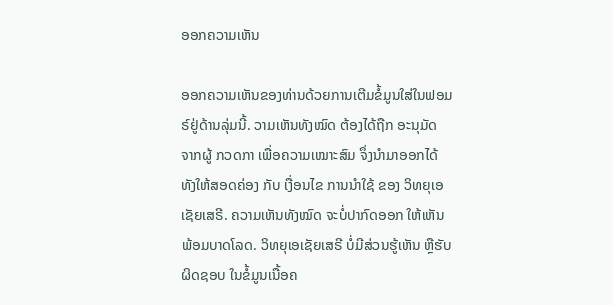ອອກຄວາມເຫັນ

ອອກຄວາມເຫັນຂອງທ່ານດ້ວຍການເຕີມຂໍ້ມູນໃສ່ໃນຟອມຣ໌ຢູ່ດ້ານລຸ່ມນີ້. ວາມເຫັນທັງໝົດ ຕ້ອງໄດ້ຖືກ ອະນຸມັດ ຈາກຜູ້ ກວດກາ ເພື່ອຄວາມເໝາະສົມ ຈຶ່ງນໍາມາອອກໄດ້ ທັງໃຫ້ສອດຄ່ອງ ກັບ ເງື່ອນໄຂ ການນຳໃຊ້ ຂອງ ວິທຍຸເອເຊັຍເສຣີ. ຄວາມເຫັນທັງໝົດ ຈະບໍ່ປາກົດອອກ ໃຫ້ເຫັນພ້ອມບາດໂລດ. ວິທຍຸເອເຊັຍເສຣີ ບໍ່ມີສ່ວນຮູ້ເຫັນ ຫຼືຮັບຜິດຊອບ ໃນຂໍ້ມູນເນື້ອຄ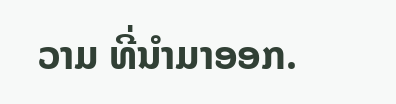ວາມ ທີ່ນໍາມາອອກ.